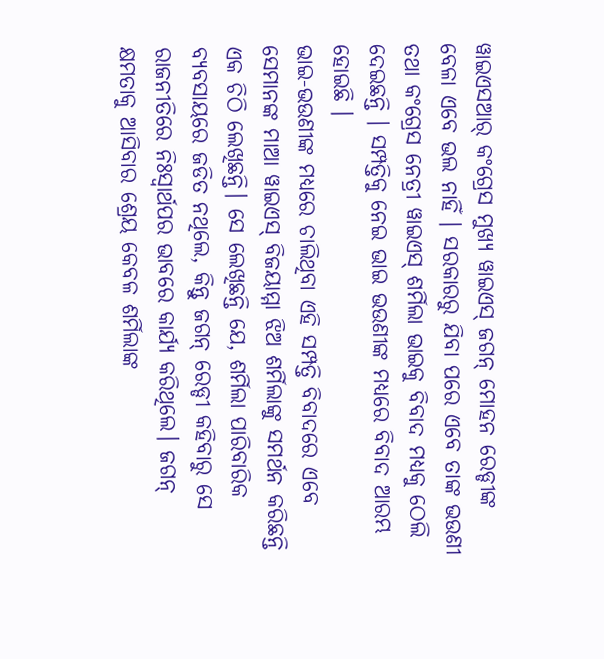ୱାଇଏସଆର୍ କଂଗ୍ରେସ ମୁଖ୍ୟ ୱାଇଏସ୍ ଜଗନ୍ ମୋହନ ରେଡ୍ଡୀଙ୍କ ବେଳା ଏବେ ଭଲ ନାହିଁ । ସରକାରରୁ ଯିବା ପରେ ଏବେ ତାଙ୍କ ଭଉଣୀ ତଥା କଂଗ୍ରେସ ନେତ୍ରୀ ୱାଇଏସ୍ ଶର୍ମିଲା ଭାଇକୁ ବିବାଦ ମଧ୍ୟକୁ ଠେଲି ଦେଇଛନ୍ତି । ସମ୍ପତ୍ତିକୁ ନେଇ ଭାଇ ଭଉଣୀଙ୍କ ମଧ୍ୟରେ ବିବାଦ ଆରମ୍ଭ ହୋଇଛି ।
ଭାଇ-ଭଉଣୀଙ୍କ ମଧ୍ୟରେ ଚାଲିଥିବା ଏହି ସମ୍ପତ୍ତି ବିବାଦରେ ଏବେ ସେମାନଙ୍କ ମାଆ ୱାଇଏସ୍ ବିଜୟାମ୍ମା ଝିଅ ଶର୍ମିଲାଙ୍କୁ ସମର୍ଥନ କରିଛନ୍ତି ଏକ ଚିଠି ଲେଖିଛନ୍ତି। ସେ ଲେଖିଛନ୍ତି ଯେ, ଶର୍ମିଲା ପାରିବାରିକ ବ୍ୟବସାୟରେ ଜଡିତ ନଥିଲେ, କିନ୍ତୁ ଜଗନ୍ ରେଡ୍ଡୀ କହିବାରୁ ସେ ରାଜନୀତିରେ ନିଃସ୍ୱାର୍ଥପର ଭାବରେ କାର୍ଯ୍ୟ କରିଥିଲେ। ଜଗନ୍ କ୍ଷମତାକୁ ଆସିବାର ଶ୍ରେୟ କେବଳ ଶର୍ମିଲାଙ୍କ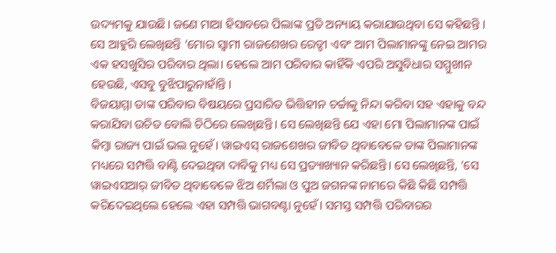ଉଦ୍ୟମକୁ ଯାଉଛି। ଜଣେ ମାଆ ହିସାବରେ ପିଲାଙ୍କ ପ୍ରତି ଅନ୍ୟାୟ କରାଯାଉଥିବା ସେ କହିଛନ୍ତି । ସେ ଆହୁରି ଲେଖିଛନ୍ତି ‘ମୋର ସ୍ୱାମୀ ରାଜଶେଖର ରେଡ୍ଡୀ ଏବଂ ଆମ ପିଲାମାନଙ୍କୁ ନେଇ ଆମର ଏକ ହସଖୁସିର ପରିବାର ଥିଲା। ହେଲେ ଆମ ପରିବାର କାହିଁକି ଏପରି ଅସୁବିଧାର ସମ୍ମୁଖୀନ ହେଉଛି, ଏସବୁ ବୁଝିପାରୁନାହାଁନ୍ତି ।
ବିଜୟାମ୍ମା ତାଙ୍କ ପରିବାର ବିଷୟରେ ପ୍ରସାରିତ ଭିତ୍ତିହୀନ ଚର୍ଚ୍ଚାକୁ ନିନ୍ଦା କରିବା ସହ ଏହାକୁ ବନ୍ଦ କରାଯିବା ଉଚିତ ବୋଲି ଚିଠିରେ ଲେଖିଛନ୍ତି। ସେ ଲେଖିଛନ୍ତି ଯେ ଏହା ମୋ ପିଲାମାନଙ୍କ ପାଇଁ କିମ୍ବା ରାଜ୍ୟ ପାଇଁ ଭଲ ନୁହେଁ। ୱାଇଏସ୍ ରାଜଶେଖର ଜୀବିତ ଥିବାବେଳେ ତାଙ୍କ ପିଲାମାନଙ୍କ ମଧ୍ୟରେ ସମ୍ପତ୍ତି ବାଣ୍ଟି ଦେଇଥିବା ଦାବିକୁ ମଧ୍ୟ ସେ ପ୍ରତ୍ୟାଖ୍ୟାନ କରିଛନ୍ତି। ସେ ଲେଖିଛନ୍ତି, ‘ସେ ୱାଇଏସଆର୍ ଜୀବିତ ଥିବାବେଳେ ଝିଅ ଶର୍ମିଲା ଓ ପୁଅ ଜଗନଙ୍କ ନାମରେ କିଛି କିଛି ସମ୍ପତ୍ତି କରିଦେଇଥିଲେ ହେଲେ ଏହା ସମ୍ପତ୍ତି ଭାଗବଣ୍ଟା ନୁହେଁ। ସମସ୍ତ ସମ୍ପତ୍ତି ପରିବାରର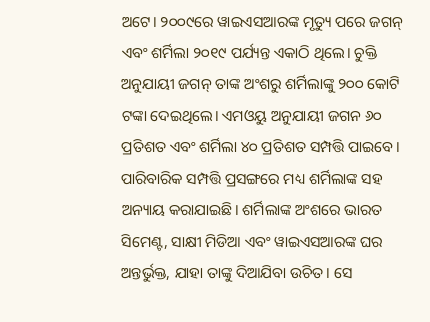ଅଟେ। ୨୦୦୯ରେ ୱାଇଏସଆରଙ୍କ ମୃତ୍ୟୁ ପରେ ଜଗନ୍ ଏବଂ ଶର୍ମିଲା ୨୦୧୯ ପର୍ଯ୍ୟନ୍ତ ଏକାଠି ଥିଲେ। ଚୁକ୍ତି ଅନୁଯାୟୀ ଜଗନ୍ ତାଙ୍କ ଅଂଶରୁ ଶର୍ମିଲାଙ୍କୁ ୨୦୦ କୋଟି ଟଙ୍କା ଦେଇଥିଲେ। ଏମଓୟୁ ଅନୁଯାୟୀ ଜଗନ ୬୦ ପ୍ରତିଶତ ଏବଂ ଶର୍ମିଲା ୪୦ ପ୍ରତିଶତ ସମ୍ପତ୍ତି ପାଇବେ।
ପାରିବାରିକ ସମ୍ପତ୍ତି ପ୍ରସଙ୍ଗରେ ମଧ୍ୟ ଶର୍ମିଲାଙ୍କ ସହ ଅନ୍ୟାୟ କରାଯାଇଛି। ଶର୍ମିଲାଙ୍କ ଅଂଶରେ ଭାରତ ସିମେଣ୍ଟ, ସାକ୍ଷୀ ମିଡିଆ ଏବଂ ୱାଇଏସଆରଙ୍କ ଘର ଅନ୍ତର୍ଭୁକ୍ତ, ଯାହା ତାଙ୍କୁ ଦିଆଯିବା ଉଚିତ। ସେ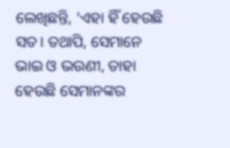ଲେଖିଛନ୍ତି, ‘ଏହା ହିଁ ହେଉଛି ସତ। ତଥାପି, ସେମାନେ ଭାଇ ଓ ଭଉଣୀ, ତାହା ହେଉଛି ସେମାନଙ୍କର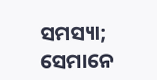ସମସ୍ୟା; ସେମାନେ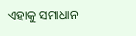ଏହାକୁ ସମାଧାନ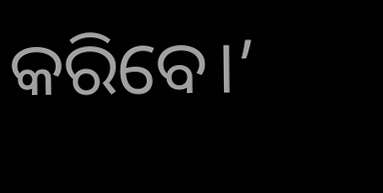କରିବେ।’